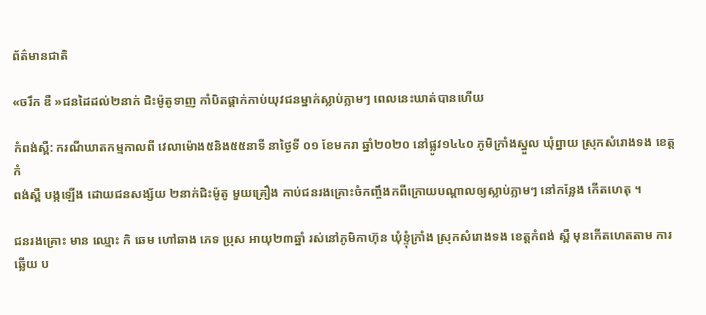ព័ត៌មានជាតិ

«ចរឹក ឌឺ »ជនដៃដល់២នាក់ ជិះម៉ូតូទាញ កាំបិតផ្គាក់កាប់យុវជនម្នាក់ស្លាប់ភ្លាមៗ ពេលនេះឃាត់បានហើយ

កំពង់ស្ពឺ: ករណីឃាតកម្មកាលពី វេលាម៉ោង៥និង៥៥នាទី នាថ្ងៃទី ០១ ខែមករា ឆ្នាំ២០២០ នៅផ្លូវ១៤៤០ ភូមិក្រាំងស្នួល ឃុំព្នាយ ស្រុកសំរោងទង ខេត្តកំ
ពង់ស្ពឺ បង្កឡើង ដោយជនសង្ស័យ ២នាក់ជិះម៉ូតូ មួយគ្រឿង កាប់ជនរងគ្រោះចំកញ្ចឹងកពីក្រោយបណ្ដាលឲ្យស្លាប់ភ្លាមៗ នៅកន្លែង កើតហេតុ ។

ជនរងគ្រោះ មាន ឈ្មោះ កិ ឆេម ហៅឆាង ភេទ ប្រុស អាយុ២៣ឆ្នាំ រស់នៅភូមិកាហ៊ុន ឃុំខ្ទុំក្រាំង ស្រុកសំរោងទង ខេត្តកំពង់ ស្ពឺ មុនកើតហេតតាម ការឆ្លើយ ប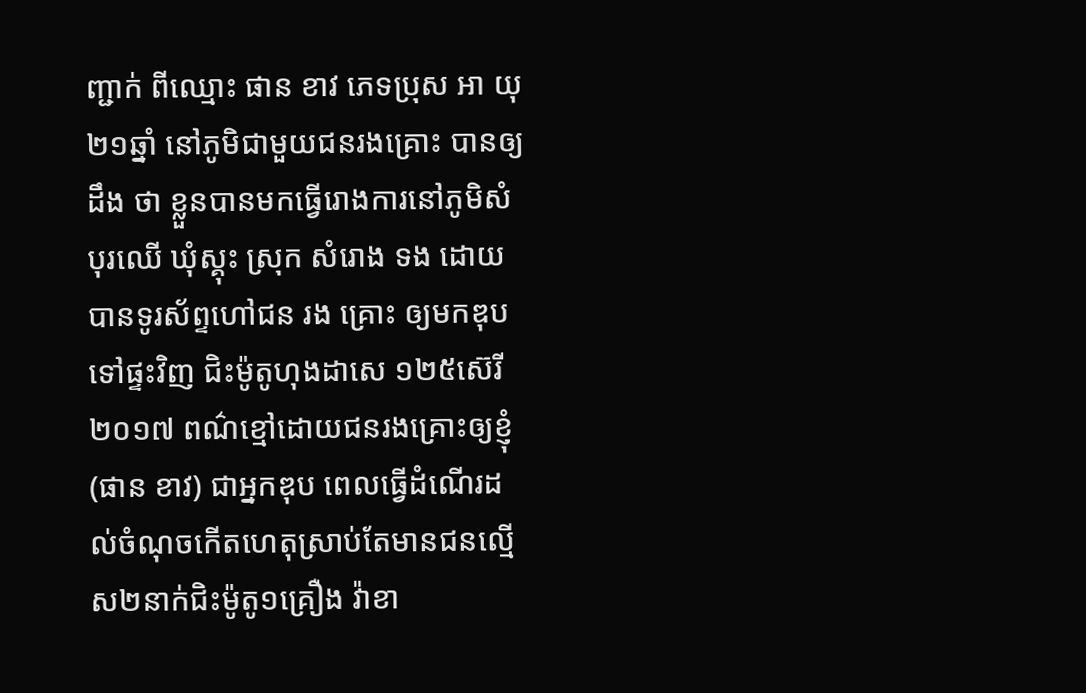ញ្ជាក់ ពីឈ្មោះ ផាន ខាវ ភេទប្រុស អា យុ២១ឆ្នាំ នៅភូមិជាមួយជនរងគ្រោះ បានឲ្យដឹង ថា ខ្លួនបានមកធ្វើរោងការនៅភូមិសំបុរឈើ ឃុំស្គុះ ស្រុក សំរោង ទង ដោយបានទូរស័ព្ទហៅជន រង គ្រោះ ឲ្យមកឌុបទៅផ្ទះវិញ ជិះម៉ូតូហុងដាសេ ១២៥ស៊េរី ២០១៧ ពណ៌ខ្មៅដោយជនរងគ្រោះឲ្យខ្ញុំ(ផាន ខាវ) ជាអ្នកឌុប ពេលធ្វើដំណើរដល់ចំណុចកើតហេតុស្រាប់តែមានជនល្មើស២នាក់ជិះម៉ូតូ១គ្រឿង វ៉ាខា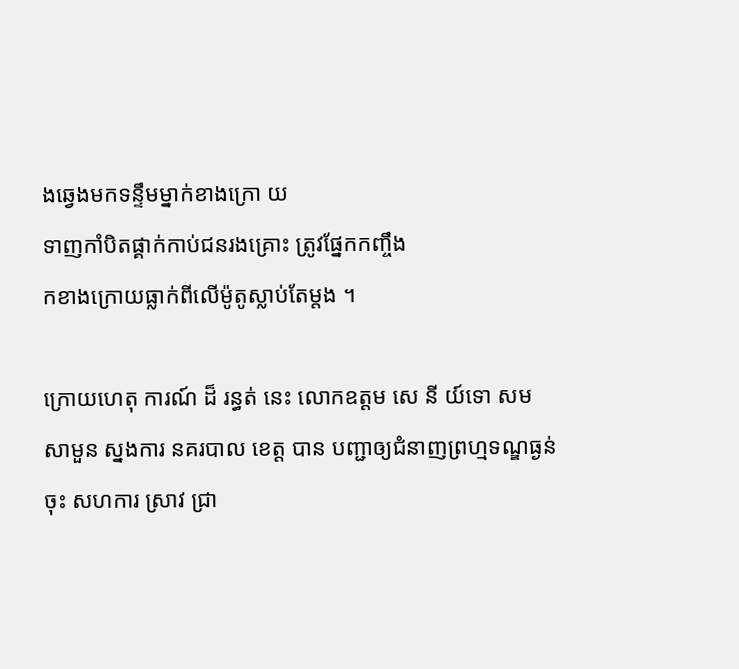ងឆ្វេងមកទន្ទឹមម្នាក់ខាងក្រោ យ
ទាញកាំបិតផ្គាក់កាប់ជនរងគ្រោះ ត្រូវផ្នែកកញ្ចឹង
កខាងក្រោយធ្លាក់ពីលើម៉ូតូស្លាប់តែម្តង ។

ក្រោយហេតុ ការណ៍ ដ៏ រន្ធត់ នេះ លោកឧត្តម សេ នី យ៍ទោ សម សាមួន ស្នងការ នគរបាល ខេត្ត បាន បញ្ជាឲ្យជំនាញព្រហ្មទណ្ឌធ្ងន់ចុះ សហការ ស្រាវ ជ្រា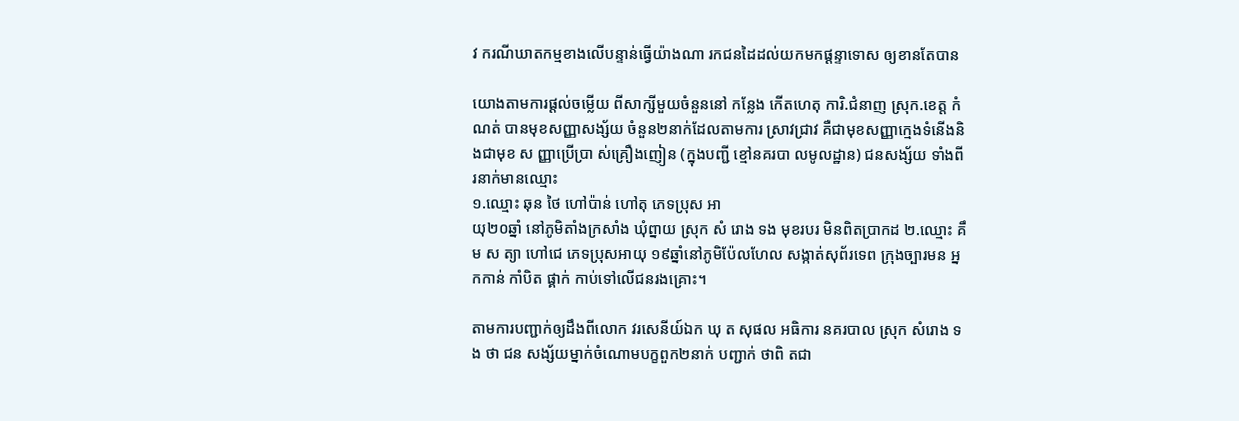វ ករណីឃាតកម្មខាងលើបន្ទាន់ធ្វេីយ៉ាងណា រកជនដៃដល់យកមកផ្ដន្ទាទោស ឲ្យខានតែបាន

យោងតាមការផ្ដល់ចម្លេីយ ពីសាក្សីមួយចំនួននៅ កន្លែង កើតហេតុ ការិ.ជំនាញ ស្រុក.ខេត្ត កំណត់ បានមុខសញ្ញាសង្ស័យ ចំនួន២នាក់ដែលតាមការ ស្រាវជ្រាវ គឺជាមុខសញ្ញាក្មេងទំនើងនិងជាមុខ ស ញ្ញាប្រើប្រា ស់គ្រឿងញៀន (ក្នុងបញ្ជី ខ្មៅនគរបា លមូលដ្ឋាន) ជនសង្ស័យ ទាំងពីរនាក់មានឈ្មោះ
១.ឈ្មោះ ឆុន ថៃ ហៅប៉ាន់ ហៅតុ ភេទប្រុស អា
យុ២០ឆ្នាំ នៅភូមិតាំងក្រសាំង ឃុំព្នាយ ស្រុក សំ រោង ទង មុខរបរ មិនពិតប្រាកដ ២.ឈ្មោះ គឹម ស ត្យា ហៅជេ ភេទប្រុសអាយុ ១៩ឆ្នាំនៅភូមិប៉ែលហែល សង្កាត់សុព័រទេព ក្រុងច្បារមន អ្នកកាន់ កាំបិត ផ្គាក់ កាប់ទៅលេីជនរងគ្រោះ។

តាមការបញ្ជាក់ឲ្យដឹងពីលោក វរសេនីយ៍ឯក ឃុ ត សុផល អធិការ នគរបាល ស្រុក សំរោង ទង ថា ជន សង្ស័យម្នាក់ចំណោមបក្ខពួក២នាក់ បញ្ជាក់ ថាពិ តជា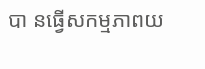បា នធ្វេីសកម្មភាពយ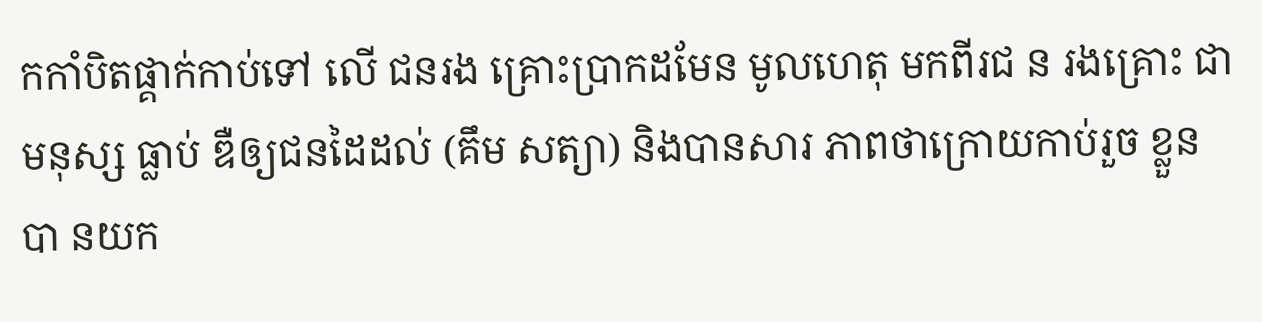កកាំបិតផ្គាក់កាប់ទៅ លេី ជនរង គ្រោះប្រាកដមែន មូលហេតុ មកពីរជ ន រងគ្រោះ ជាមនុស្ស ធ្លាប់ ឌឺឲ្យជនដៃដល់ (គឹម សត្យា) និងបានសារ ភាពថាក្រោយកាប់រួច ខ្លួន បា នយក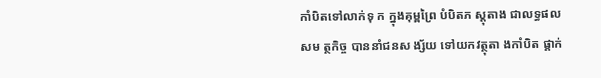កាំបិតទៅលាក់ទុ ក ក្នុងគុម្ពព្រៃ បំបិតភ ស្ដុតាង ជាលទ្ធផល សម ត្ថកិច្ច បាននាំជនស ង្ស័យ ទៅយកវត្ថុតា ងកាំបិត ផ្គាក់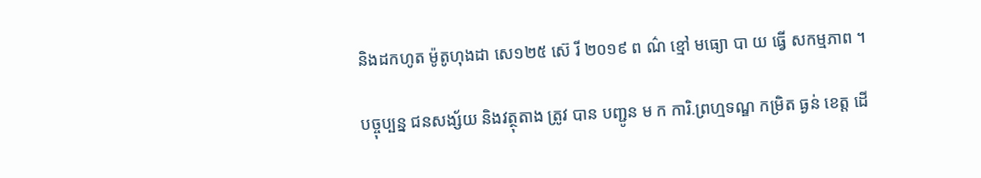និងដកហូត ម៉ូតូហុងដា សេ១២៥ ស៊េ រី ២០១៩ ព ណ៌ ខ្មៅ មធ្យោ បា យ ធ្វើ សកម្មភាព ។

បច្ចុប្បន្ន ជនសង្ស័យ និងវត្ថុតាង ត្រូវ បាន បញ្ជូន ម ក ការិ.ព្រហ្មទណ្ឌ កម្រិត ធ្ងន់ ខេត្ត ដើ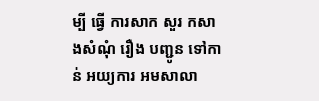ម្បី ធ្វើ ការសាក សួរ កសាងសំណុំ រឿង បញ្ជូន ទៅកាន់ អយ្យការ អមសាលា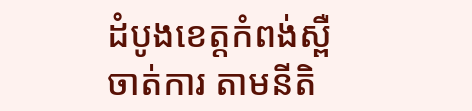ដំបូងខេត្ដកំពង់ស្ពឺ ចាត់ការ តាមនីតិ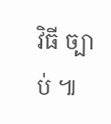វិធី ច្បាប់ ៕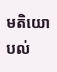មតិយោបល់